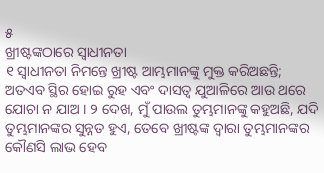୫
ଖ୍ରୀଷ୍ଟଙ୍କଠାରେ ସ୍ୱାଧୀନତା
୧ ସ୍ୱାଧୀନତା ନିମନ୍ତେ ଖ୍ରୀଷ୍ଟ ଆମ୍ଭମାନଙ୍କୁ ମୁକ୍ତ କରିଅଛନ୍ତି; ଅତଏବ ସ୍ଥିର ହୋଇ ରୁହ ଏବଂ ଦାସତ୍ୱ ଯୁଆଳିରେ ଆଉ ଥରେ ଯୋଚା ନ ଯାଅ । ୨ ଦେଖ, ମୁଁ ପାଉଲ ତୁମ୍ଭମାନଙ୍କୁ କହୁଅଛି, ଯଦି ତୁମ୍ଭମାନଙ୍କର ସୁନ୍ନତ ହୁଏ, ତେବେ ଖ୍ରୀଷ୍ଟଙ୍କ ଦ୍ୱାରା ତୁମ୍ଭମାନଙ୍କର କୌଣସି ଲାଭ ହେବ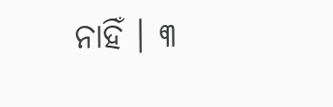ନାହିଁ । ୩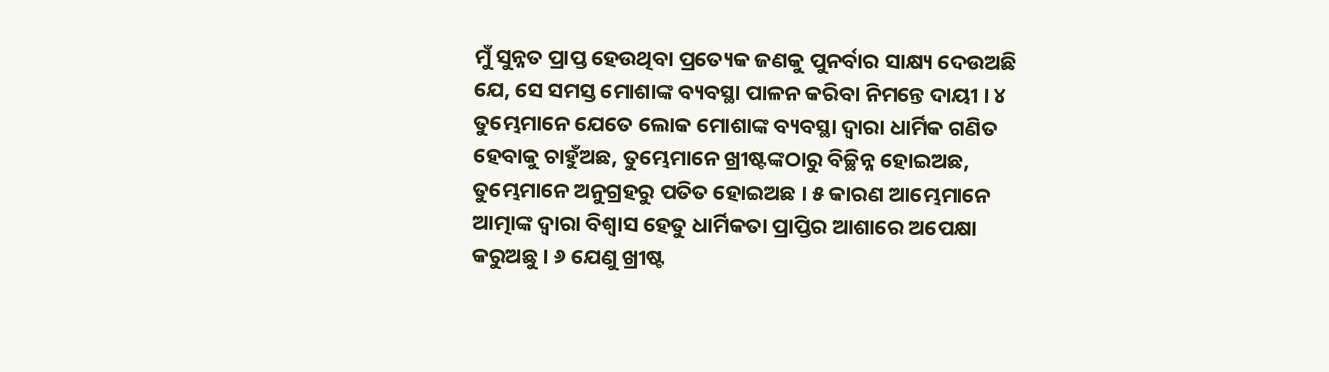ମୁଁ ସୁନ୍ନତ ପ୍ରାପ୍ତ ହେଉଥିବା ପ୍ରତ୍ୟେକ ଜଣକୁ ପୁନର୍ବାର ସାକ୍ଷ୍ୟ ଦେଉଅଛି ଯେ, ସେ ସମସ୍ତ ମୋଶାଙ୍କ ବ୍ୟବସ୍ଥା ପାଳନ କରିବା ନିମନ୍ତେ ଦାୟୀ । ୪ ତୁମ୍ଭେମାନେ ଯେତେ ଲୋକ ମୋଶାଙ୍କ ବ୍ୟବସ୍ଥା ଦ୍ୱାରା ଧାର୍ମିକ ଗଣିତ ହେବାକୁ ଚାହୁଁଅଛ, ତୁମ୍ଭେମାନେ ଖ୍ରୀଷ୍ଟଙ୍କଠାରୁ ବିଚ୍ଛିନ୍ନ ହୋଇଅଛ, ତୁମ୍ଭେମାନେ ଅନୁଗ୍ରହରୁ ପତିତ ହୋଇଅଛ । ୫ କାରଣ ଆମ୍ଭେମାନେ ଆତ୍ମାଙ୍କ ଦ୍ୱାରା ବିଶ୍ୱାସ ହେତୁ ଧାର୍ମିକତା ପ୍ରାପ୍ତିର ଆଶାରେ ଅପେକ୍ଷା କରୁଅଛୁ । ୬ ଯେଣୁ ଖ୍ରୀଷ୍ଟ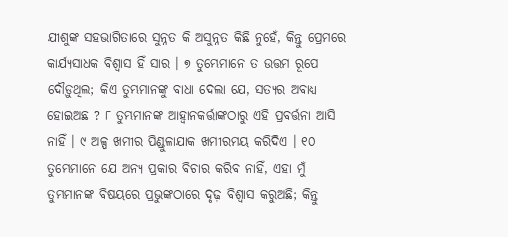ଯୀଶୁଙ୍କ ସହଭାଗିତାରେ ସୁନ୍ନତ କି ଅସୁନ୍ନତ କିଛି ନୁହେଁ, କିନ୍ତୁ ପ୍ରେମରେ କାର୍ଯ୍ୟସାଧକ ବିଶ୍ୱାସ ହିଁ ସାର । ୭ ତୁମ୍ଭେମାନେ ତ ଉତ୍ତମ ରୂପେ ଦୌଡ଼ୁଥିଲ; କିଏ ତୁମ୍ଭମାନଙ୍କୁ ବାଧା ଦେଲା ଯେ, ସତ୍ୟର ଅବାଧ୍ୟ ହୋଇଅଛ ? ୮ ତୁମ୍ଭମାନଙ୍କ ଆହ୍ୱାନକର୍ତ୍ତାଙ୍କଠାରୁ ଏହି ପ୍ରବର୍ତ୍ତନା ଆସି ନାହିଁ । ୯ ଅଳ୍ପ ଖମୀର ପିଣ୍ଡୁଳାଯାକ ଖମୀରମୟ କରିଦିଏ । ୧୦ ତୁମ୍ଭେମାନେ ଯେ ଅନ୍ୟ ପ୍ରକାର ବିଚାର କରିବ ନାହିଁ, ଏହା ମୁଁ ତୁମ୍ଭମାନଙ୍କ ବିଷୟରେ ପ୍ରଭୁଙ୍କଠାରେ ଦୃଢ଼ ବିଶ୍ୱାସ କରୁଅଛି; କିନ୍ତୁ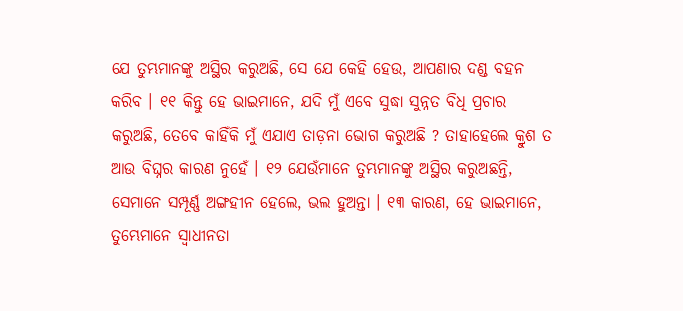ଯେ ତୁମ୍ଭମାନଙ୍କୁ ଅସ୍ଥିର କରୁଅଛି, ସେ ଯେ କେହି ହେଉ, ଆପଣାର ଦଣ୍ଡ ବହନ କରିବ । ୧୧ କିନ୍ତୁ ହେ ଭାଇମାନେ, ଯଦି ମୁଁ ଏବେ ସୁଦ୍ଧା ସୁନ୍ନତ ବିଧି ପ୍ରଚାର କରୁଅଛି, ତେବେ କାହିଁକି ମୁଁ ଏଯାଏ ତାଡ଼ନା ଭୋଗ କରୁଅଛି ? ତାହାହେଲେ କ୍ରୁଶ ତ ଆଉ ବିଘ୍ନର କାରଣ ନୁହେଁ । ୧୨ ଯେଉଁମାନେ ତୁମ୍ଭମାନଙ୍କୁ ଅସ୍ଥିର କରୁଅଛନ୍ତି, ସେମାନେ ସମ୍ପୂର୍ଣ୍ଣ ଅଙ୍ଗହୀନ ହେଲେ, ଭଲ ହୁଅନ୍ତା । ୧୩ କାରଣ, ହେ ଭାଇମାନେ, ତୁମ୍ଭେମାନେ ସ୍ୱାଧୀନତା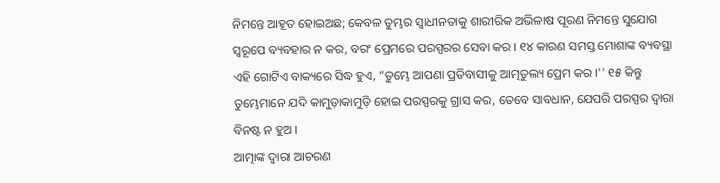ନିମନ୍ତେ ଆହୂତ ହୋଇଅଛ; କେବଳ ତୁମ୍ଭର ସ୍ୱାଧୀନତାକୁ ଶାରୀରିକ ଅଭିଳାଷ ପୂରଣ ନିମନ୍ତେ ସୁଯୋଗ ସ୍ୱରୂପେ ବ୍ୟବହାର ନ କର, ବରଂ ପ୍ରେମରେ ପରସ୍ପରର ସେବା କର । ୧୪ କାରଣ ସମସ୍ତ ମୋଶାଙ୍କ ବ୍ୟବସ୍ଥା ଏହି ଗୋଟିଏ ବାକ୍ୟରେ ସିଦ୍ଧ ହୁଏ, “ତୁମ୍ଭେ ଆପଣା ପ୍ରତିବାସୀକୁ ଆତ୍ମତୁଲ୍ୟ ପ୍ରେମ କର ।'' ୧୫ କିନ୍ତୁ ତୁମ୍ଭେମାନେ ଯଦି କାମୁଡ଼ାକାମୁଡ଼ି ହୋଇ ପରସ୍ପରକୁ ଗ୍ରାସ କର, ତେବେ ସାବଧାନ, ଯେପରି ପରସ୍ପର ଦ୍ୱାରା ବିନଷ୍ଟ ନ ହୁଅ ।
ଆତ୍ମାଙ୍କ ଦ୍ୱାରା ଆଚରଣ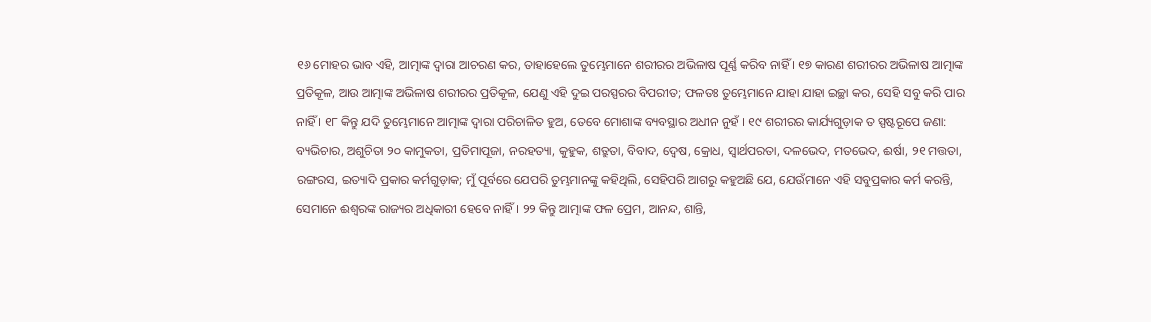୧୬ ମୋହର ଭାବ ଏହି, ଆତ୍ମାଙ୍କ ଦ୍ୱାରା ଆଚରଣ କର, ତାହାହେଲେ ତୁମ୍ଭେମାନେ ଶରୀରର ଅଭିଳାଷ ପୂର୍ଣ୍ଣ କରିବ ନାହିଁ । ୧୭ କାରଣ ଶରୀରର ଅଭିଳାଷ ଆତ୍ମାଙ୍କ ପ୍ରତିକୂଳ, ଆଉ ଆତ୍ମାଙ୍କ ଅଭିଳାଷ ଶରୀରର ପ୍ରତିକୂଳ, ଯେଣୁ ଏହି ଦୁଇ ପରସ୍ପରର ବିପରୀତ; ଫଳତଃ ତୁମ୍ଭେମାନେ ଯାହା ଯାହା ଇଚ୍ଛା କର, ସେହି ସବୁ କରି ପାର ନାହିଁ । ୧୮ କିନ୍ତୁ ଯଦି ତୁମ୍ଭେମାନେ ଆତ୍ମାଙ୍କ ଦ୍ୱାରା ପରିଚାଳିତ ହୁଅ, ତେବେ ମୋଶାଙ୍କ ବ୍ୟବସ୍ଥାର ଅଧୀନ ନୁହଁ । ୧୯ ଶରୀରର କାର୍ଯ୍ୟଗୁଡ଼ାକ ତ ସ୍ପଷ୍ଟରୂପେ ଜଣା: ବ୍ୟଭିଚାର, ଅଶୁଚିତା ୨୦ କାମୁକତା, ପ୍ରତିମାପୂଜା, ନରହତ୍ୟା, କୁହୁକ, ଶତ୍ରୁତା, ବିବାଦ, ଦ୍ୱେଷ, କ୍ରୋଧ, ସ୍ୱାର୍ଥପରତା, ଦଳଭେଦ, ମତଭେଦ, ଈର୍ଷା, ୨୧ ମତ୍ତତା, ରଙ୍ଗରସ, ଇତ୍ୟାଦି ପ୍ରକାର କର୍ମଗୁଡ଼ାକ; ମୁଁ ପୂର୍ବରେ ଯେପରି ତୁମ୍ଭମାନଙ୍କୁ କହିଥିଲି, ସେହିପରି ଆଗରୁ କହୁଅଛି ଯେ, ଯେଉଁମାନେ ଏହି ସବୁପ୍ରକାର କର୍ମ କରନ୍ତି, ସେମାନେ ଈଶ୍ୱରଙ୍କ ରାଜ୍ୟର ଅଧିକାରୀ ହେବେ ନାହିଁ । ୨୨ କିନ୍ତୁ ଆତ୍ମାଙ୍କ ଫଳ ପ୍ରେମ, ଆନନ୍ଦ, ଶାନ୍ତି,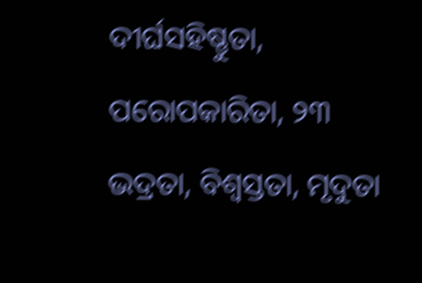ଦୀର୍ଘସହିଷ୍ଣୁତା, ପରୋପକାରିତା, ୨୩ ଭଦ୍ରତା, ବିଶ୍ୱସ୍ତତା, ମୃଦୁତା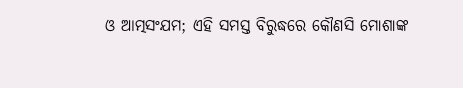ଓ ଆତ୍ମସଂଯମ; ଏହି ସମସ୍ତ ବିରୁଦ୍ଧରେ କୌଣସି ମୋଶାଙ୍କ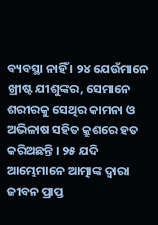ବ୍ୟବସ୍ଥା ନାହିଁ । ୨୪ ଯେଉଁମାନେ ଖ୍ରୀଷ୍ଟ ଯୀଶୁଙ୍କର, ସେମାନେ ଶରୀରକୁ ସେଥିର କାମନା ଓ ଅଭିଳାଷ ସହିତ କ୍ରୁଶରେ ହତ କରିଅଛନ୍ତି । ୨୫ ଯଦି ଆମ୍ଭେମାନେ ଆତ୍ମାଙ୍କ ଦ୍ୱାରା ଜୀବନ ପ୍ରାପ୍ତ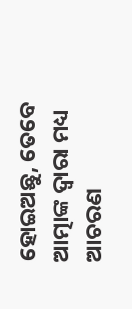ହୋଇଅଛୁ, ତେବେ ଆତ୍ମାଙ୍କ ଦ୍ୱାରା ମଧ୍ୟ ଆଚରଣ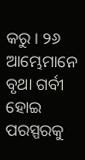କରୁ । ୨୬ ଆମ୍ଭେମାନେ ବୃଥା ଗର୍ବୀ ହୋଇ ପରସ୍ପରକୁ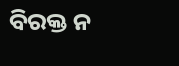ବିରକ୍ତ ନ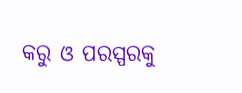କରୁ ଓ ପରସ୍ପରକୁ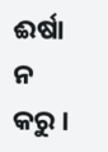ଈର୍ଷା ନ କରୁ ।